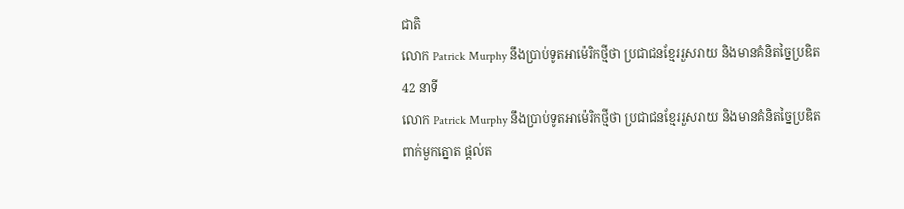ជាតិ
លោក Patrick Murphy នឹងប្រាប់ទូតអាម៉េរិកថ្មីថា ប្រជាជនខ្មែររួសរាយ និងមានគំនិតច្នៃប្រឌិត
42 នាទី
លោក Patrick Murphy នឹងប្រាប់ទូតអាម៉េរិកថ្មីថា ប្រជាជនខ្មែររួសរាយ និងមានគំនិតច្នៃប្រឌិត
ពាក់មួកត្នោត ផ្តល់ត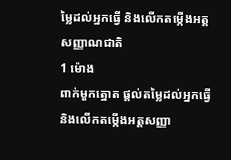ម្លៃដល់អ្នកធ្វើ និងលើកតម្កើងអត្តសញ្ញាណជាតិ
1 ម៉ោង
ពាក់មួកត្នោត ផ្តល់តម្លៃដល់អ្នកធ្វើ និងលើកតម្កើងអត្តសញ្ញា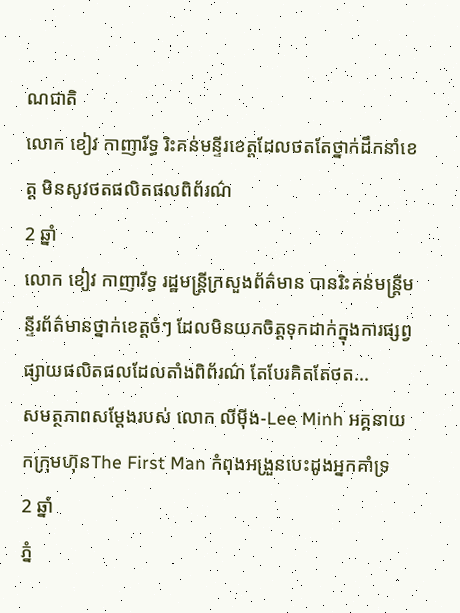ណជាតិ
លោក ខៀវ កាញារីទ្ធ រិះគន់មន្ទីរខេត្តដែលថតតែថ្នាក់ដឹកនាំខេត្ត មិនសូវថតផលិតផលពិព័រណ៌
2 ឆ្នាំ
លោក ខៀវ កាញារីទ្ធ រដ្ឋមន្ត្រីក្រសួងព័ត៌មាន បានរិះគន់មន្ត្រីមន្ទីរព័ត៌មានថ្នាក់ខេត្តចំៗ ដែលមិនយកចិត្តទុកដាក់ក្នុងការផ្សព្វផ្សាយផលិតផលដែលតាំងពិព័រណ៌ តែបែរគិតតែថត...
សមត្ថភាពសម្តែងរបស់ លោក លីម៉ីង-Lee Minh អគ្គនាយកក្រុមហ៊ុនThe First Man កំពុងអង្រួនបេះដូងអ្នកគាំទ្រ
2 ឆ្នាំ
ភ្នំ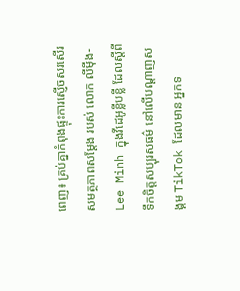ពេញ៖ គ្រប់គ្នាកំពុងផ្ទុះការស្ញើចសរសើរ សមត្ថភាពសម្តែង របស់ លោក លីម៉ីង-Lee Minh ក្នុងវីដេអូខ្លីបខ្លី ដែលស្តីពីទឹកចិត្តសប្បុរសធម៌ នៅលើបណ្តាញសង្គម TikTok ដែលមាន អ្នកទ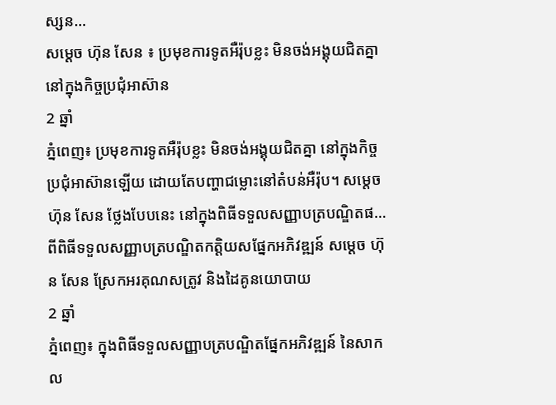ស្សន...
សម្ដេច ហ៊ុន សែន ៖ ប្រមុខការទូតអឺរ៉ុបខ្លះ មិនចង់អង្គុយជិតគ្នា នៅក្នុងកិច្ចប្រជុំអាស៊ាន
2 ឆ្នាំ
ភ្នំពេញ៖ ប្រមុខការទូតអឺរ៉ុបខ្លះ មិនចង់អង្គុយជិតគ្នា នៅក្នុងកិច្ចប្រជុំអាស៊ានឡើយ ដោយតែបញ្ហាជម្លោះនៅតំបន់អឺរ៉ុប។ សម្ដេច ហ៊ុន សែន ថ្លែងបែបនេះ នៅក្នុងពិធីទទួលសញ្ញាបត្របណ្ឌិតផ...
ពីពិធីទទួលសញ្ញាបត្របណ្ឌិតកត្តិយសផ្នែកអភិវឌ្ឍន៍ សម្ដេច ហ៊ុន សែន ស្រែកអរគុណសត្រូវ និងដៃគូនយោបាយ
2 ឆ្នាំ
ភ្នំពេញ៖ ក្នុងពិធីទទួលសញ្ញាបត្របណ្ឌិតផ្នែកអភិវឌ្ឍន៍ នៃសាកល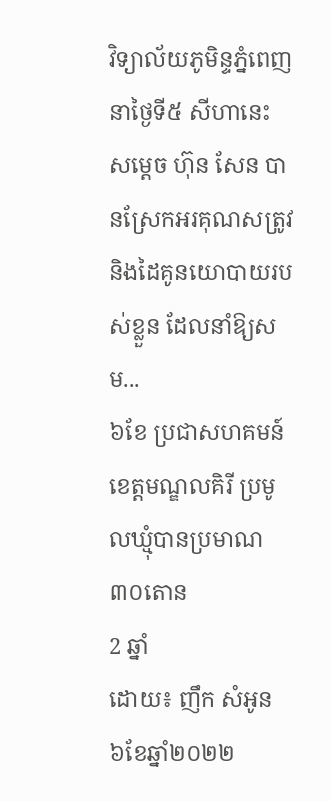វិទ្យាល័យភូមិន្ទភ្នំពេញ នាថ្ងៃទី៥ សីហានេះ សម្ដេច ហ៊ុន សែន បានស្រែកអរគុណសត្រូវ និងដៃគូនយោបាយរបស់ខ្លួន ដែលនាំឱ្យសម...
៦ខែ ប្រជាសហគមន៍ខេត្តមណ្ឌលគិរី ប្រមូលឃ្មុំបានប្រមាណ ៣០តោន
2 ឆ្នាំ
ដោយ៖ ញឹក សំអូន ៦ខែឆ្នាំ២០២២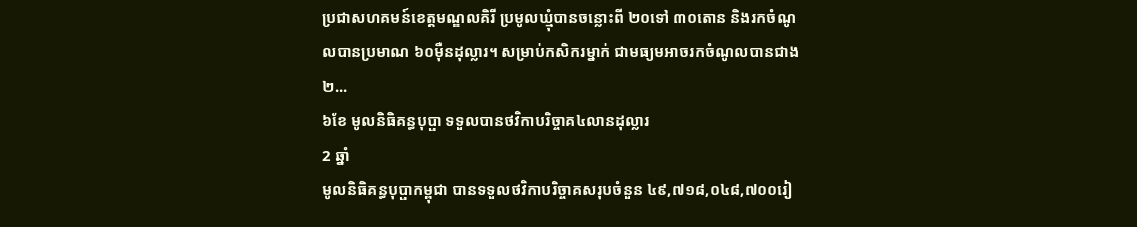ប្រជាសហគមន៍ខេត្តមណ្ឌលគិរី ប្រមូលឃ្មុំបានចន្លោះពី ២០ទៅ ៣០តោន និងរកចំណូលបានប្រមាណ ៦០ម៉ឺនដុល្លារ។ សម្រាប់កសិករម្នាក់ ជាមធ្យមអាចរកចំណូលបានជាង ២...
៦ខែ មូលនិធិគន្ធបុប្ផា ទទួលបានថវិកាបរិច្ចាគ៤លានដុល្លារ
2 ឆ្នាំ
មូលនិធិគន្ធបុប្ផាកម្ពុជា បានទទួលថវិកាបរិច្ចាគសរុបចំនួន ៤៩,៧១៨,០៤៨,៧០០រៀ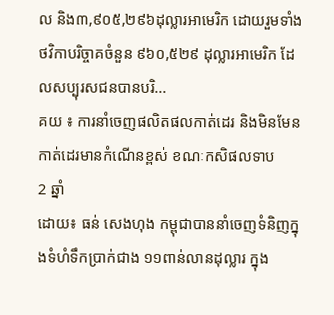ល និង៣,៩០៥,២៩៦ដុល្លារអាមេរិក ដោយរួមទាំងថវិកាបរិច្ចាគចំនួន ៩៦០,៥២៩ ដុល្លារអាមេរិក ដែលសប្បុរសជនបានបរិ...
គយ ៖ ការនាំចេញផលិតផលកាត់ដេរ និងមិនមែនកាត់ដេរមានកំណើនខ្ពស់ ខណៈកសិផលទាប
2 ឆ្នាំ
ដោយ៖ ធន់ សេងហុង កម្ពុជាបាននាំចេញទំនិញក្នុងទំហំទឹកប្រាក់ជាង ១១ពាន់លានដុល្លារ ក្នុង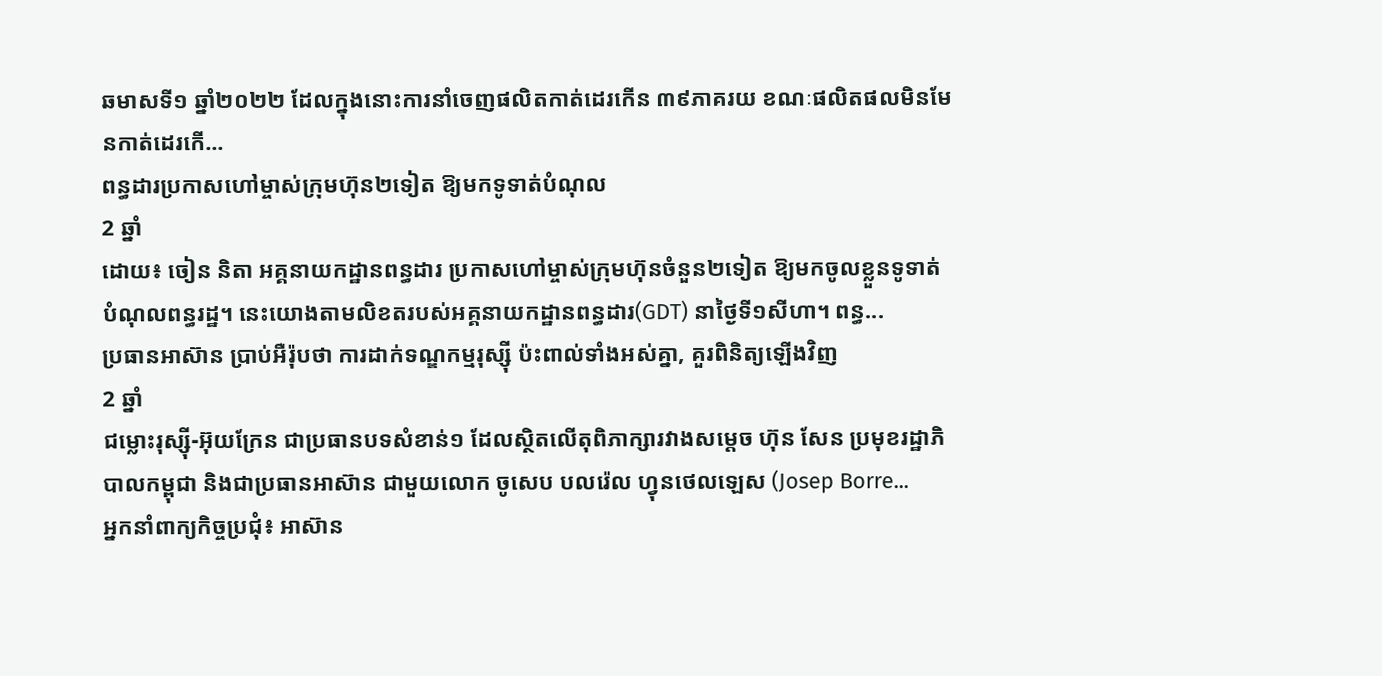ឆមាសទី១ ឆ្នាំ២០២២ ដែលក្នុងនោះការនាំចេញផលិតកាត់ដេរកើន ៣៩ភាគរយ ខណៈផលិតផលមិនមែនកាត់ដេរកើ...
ពន្ធដារប្រកាសហៅម្ចាស់ក្រុមហ៊ុន២ទៀត ឱ្យមកទូទាត់បំណុល
2 ឆ្នាំ
ដោយ៖ ចៀន និតា អគ្គនាយកដ្ឋានពន្ធដារ ប្រកាសហៅម្ចាស់ក្រុមហ៊ុនចំនួន២ទៀត ឱ្យមកចូលខ្លួនទូទាត់បំណុលពន្ធរដ្ឋ។ នេះយោងតាមលិខតរបស់អគ្គនាយកដ្ឋានពន្ធដារ(GDT) នាថ្ងៃទី១សីហា។ ពន្ធ...
ប្រធានអាស៊ាន ប្រាប់អឺរ៉ុបថា ការដាក់ទណ្ឌកម្មរុស្ស៊ី ប៉ះពាល់ទាំងអស់គ្នា, គួរពិនិត្យឡើងវិញ
2 ឆ្នាំ
ជម្លោះរុស្ស៊ី-អ៊ុយក្រែន ជាប្រធានបទសំខាន់១ ដែលស្ថិតលើតុពិភាក្សារវាងសម្តេច ហ៊ុន សែន ប្រមុខរដ្ឋាភិបាលកម្ពុជា និងជាប្រធានអាស៊ាន ជាមួយលោក ចូសេប បលរ៉េល ហ្វុនថេលឡេស (Josep Borre...
អ្នកនាំពាក្យកិច្ចប្រជុំ៖ អាស៊ាន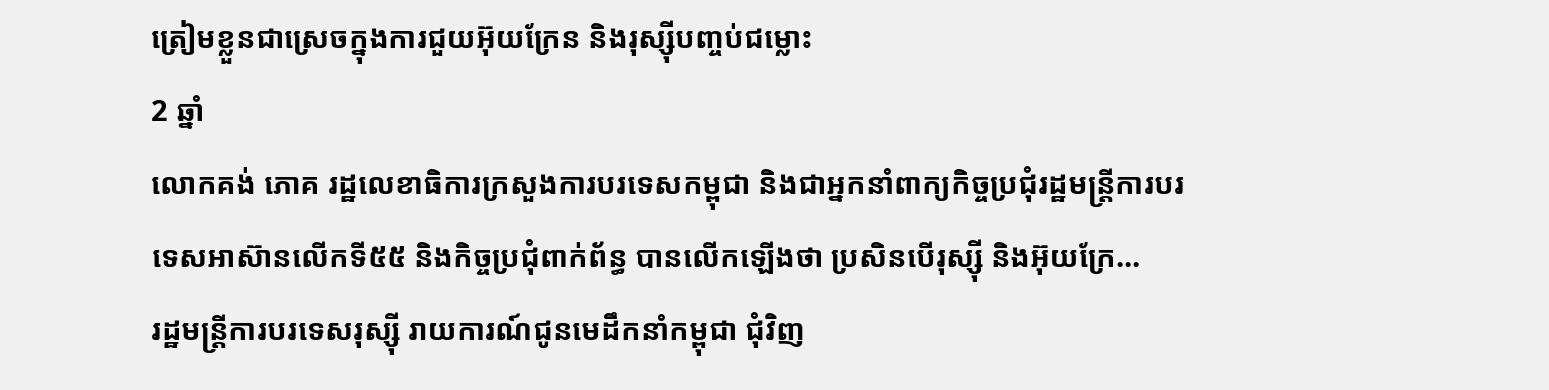ត្រៀមខ្លួនជាស្រេចក្នុងការជួយអ៊ុយក្រែន និងរុស្ស៊ីបញ្ចប់ជម្លោះ
2 ឆ្នាំ
លោកគង់ ភោគ រដ្ឋលេខាធិការក្រសួងការបរទេសកម្ពុជា និងជាអ្នកនាំពាក្យកិច្ចប្រជុំរដ្ឋមន្រ្តីការបរទេសអាស៊ានលើកទី៥៥ និងកិច្ចប្រជុំពាក់ព័ន្ធ បានលើកឡើងថា ប្រសិនបើរុស្ស៊ី និងអ៊ុយក្រែ...
រដ្ឋមន្រ្តីការបរទេសរុស្ស៊ី រាយការណ៍ជូនមេដឹកនាំកម្ពុជា ជុំវិញ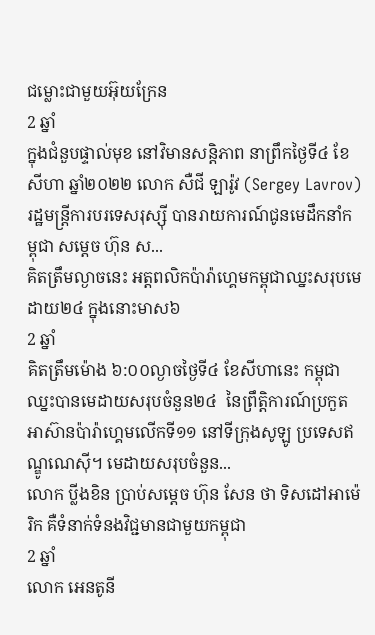ជម្លោះជាមួយអ៊ុយក្រែន
2 ឆ្នាំ
ក្នុងជំនួបផ្ទាល់មុខ នៅវិមានសន្តិភាព នាព្រឹកថ្ងៃទី៤ ខែសីហា ឆ្នាំ២០២២ លោក សឺជី ឡារ៉ូវ (Sergey Lavrov) រដ្ឋមន្រ្តីការបរទេសរុស្ស៊ី បានរាយការណ៍ជូនមេដឹកនាំកម្ពុជា សម្តេច ហ៊ុន ស...
គិតត្រឹមល្ងាចនេះ អត្តពលិកប៉ារ៉ាហ្គេមកម្ពុជាឈ្នះសរុបមេដាយ២៤ ក្នុងនោះមាស៦
2 ឆ្នាំ
គិតត្រឹមម៉ោង ៦:០០ល្ងាចថ្ងៃទី៤ ខែសីហានេះ កម្ពុជា ឈ្នះបានមេដាយសរុបចំនួន២៤  នៃព្រឹត្តិការណ៍ប្រកួតអាស៊ានប៉ារ៉ាហ្គេមលើកទី១១ នៅទីក្រុងសូឡូ ប្រទេសឥណ្ឌូណេស៊ី។ មេដាយសរុបចំនួន...
លោក ប្លីងខិន ប្រាប់សម្តេច ហ៊ុន សែន ថា ទិសដៅអាម៉េរិក គឺទំនាក់ទំនងវិជ្ជមានជាមួយកម្ពុជា
2 ឆ្នាំ
លោក អេនតូនី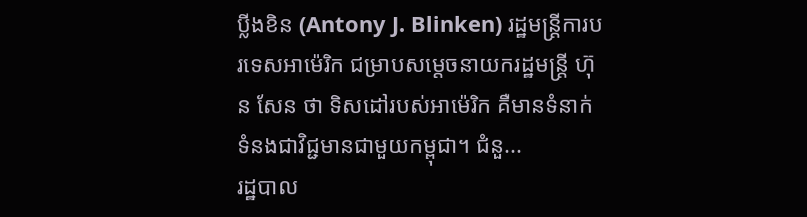ប្លីងខិន (Antony J. Blinken) រដ្ឋមន្រ្តីការបរទេសអាម៉េរិក ជម្រាបសម្តេចនាយករដ្ឋមន្រ្តី ហ៊ុន សែន ថា ទិសដៅរបស់អាម៉េរិក គឺមានទំនាក់ទំនងជាវិជ្ជមានជាមួយកម្ពុជា។ ជំនួ...
រដ្ឋបាល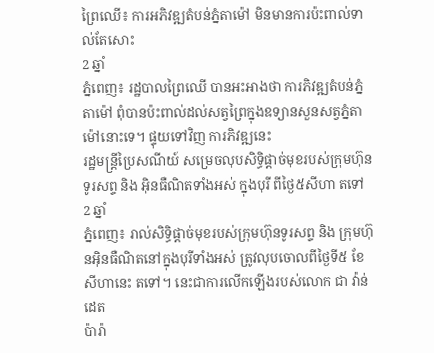ព្រៃឈើ៖ ការអភិវឌ្ឍតំបន់ភ្នំតាម៉ៅ មិនមានការប៉ះពាល់ទាល់តែសោះ
2 ឆ្នាំ
ភ្នំពេញ៖ រដ្ឋបាលព្រៃឈើ បានអះអាងថា ការភិវឌ្ឍតំបន់ភ្នំតាម៉ៅ ពុំបានប៉ះពាល់ដល់សត្វព្រៃក្នុងឧទ្យានសួនសត្វភ្នំតាម៉ៅនោះទេ។ ផ្ទុយទៅវិញ ការភិវឌ្ឍនេះ
រដ្ឋមន្ត្រីប្រៃសណីយ៍ សម្រេចលុបសិទ្ធិផ្តាច់មុខរបស់ក្រុមហ៊ុនទូរសព្ទ និង អ៊ិនធឺណិតទាំងអស់ ក្នុងបុរី ពីថ្ងៃ៥សីហា តទៅ
2 ឆ្នាំ
ភ្នំពេញ៖ រាល់សិទ្ធិផ្តាច់មុខរបស់ក្រុមហ៊ុនទូរសព្ទ និង ក្រុមហ៊ុនអ៊ិនធឺណិតនៅក្នុងបុរីទាំងអស់ ត្រូវលុបចោលពីថ្ងៃទី៥ ខែសីហានេះ តទៅ។ នេះជាការលើកឡើងរបស់លោក ជា វ៉ាន់ដេត
ប៉ារ៉ា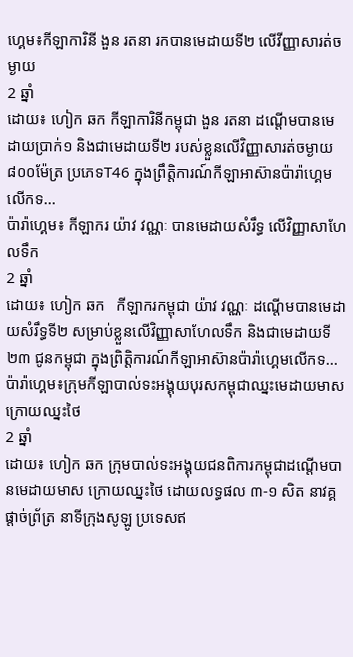ហ្គេម៖កីឡាការិនី ងួន រតនា រកបានមេដាយទី២ លើវីញ្ញាសារត់ចម្ងាយ
2 ឆ្នាំ
ដោយ៖ ហៀក ឆក កីឡាការិនីកម្ពុជា ងួន រតនា ដណ្តើមបានមេដាយប្រាក់១ និងជាមេដាយទី២ របស់ខ្លួនលើវិញ្ញាសារត់ចម្ងាយ ៨០០ម៉ែត្រ ប្រភេទT46 ក្នុងព្រឹត្តិការណ៍កីឡាអាស៊ានប៉ារ៉ាហ្គេមលើកទ...
ប៉ារ៉ាហ្គេម៖ កីឡាករ យ៉ាវ វណ្ណៈ បានមេដាយសំរឹទ្ធ លើវិញ្ញាសាហែលទឹក
2 ឆ្នាំ
ដោយ៖ ហៀក ឆក   កីឡាករកម្ពុជា យ៉ាវ វណ្ណៈ ដណ្តើមបានមេដាយសំរឹទ្ធទី២ សម្រាប់ខ្លួនលើវិញ្ញាសាហែលទឹក និងជាមេដាយទី២៣ ជូនកម្ពុជា ក្នុងព្រិត្តិការណ៍កីឡាអាស៊ានប៉ារ៉ាហ្គេមលើកទ...
ប៉ារ៉ាហ្គេម៖ក្រុមកីឡាបាល់ទះអង្គុយបុរសកម្ពុជាឈ្នះមេដាយមាស ក្រោយឈ្នះថៃ
2 ឆ្នាំ
ដោយ៖ ហៀក ឆក ក្រុមបាល់ទះអង្គុយជនពិការកម្ពុជាដណ្តើមបានមេដាយមាស ក្រោយឈ្នះថៃ ដោយលទ្ធផល ៣-១ សិត នាវគ្គផ្ដាច់ព្រ័ត្រ នាទីក្រុងសូឡូ ប្រទេសឥ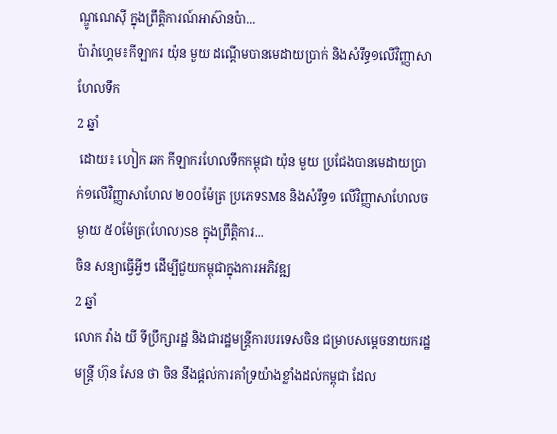ណ្ឌូណេស៊ី ក្នុងព្រឹត្តិការណ៍អាស៊ានប៉ា...
ប៉ារ៉ាហ្គេម៖កីឡាករ យ៉ុន មួយ ដណ្តើមបានមេដាយប្រាក់ និងសំរឹទ្ធ១លើវិញ្ញាសាហែលទឹក
2 ឆ្នាំ
 ដោយ៖ ហៀក ឆក កីឡាករហែលទឹកកម្ពុជា យ៉ុន មួយ ប្រជែងបានមេដាយប្រាក់១លើវិញ្ញាសាហែល ២០០ម៉ែត្រ ប្រភេទSM8 និងសំរឹទ្ធ១ លើវិញ្ញាសាហែលចម្ងាយ ៥០ម៉ែត្រ(ហែល)S8 ក្នុងព្រឹត្តិការ...
ចិន សន្យាធ្វើអ្វីៗ ដើម្បីជួយកម្ពុជាក្នុងការអភិវឌ្ឍ
2 ឆ្នាំ
លោក វ៉ាង យី ទីប្រឹក្សារដ្ឋ និងជារដ្ឋមន្រ្តីការបរទេសចិន ជម្រាបសម្តេចនាយករដ្ឋមន្រ្តី ហ៊ុន សែន ថា ចិន នឹងផ្តល់ការគាំទ្រយ៉ាងខ្លាំងដល់កម្ពុជា ដែល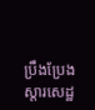ប្រឹងប្រែងស្តារសេដ្ឋ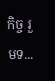កិច្ច រួមទ...